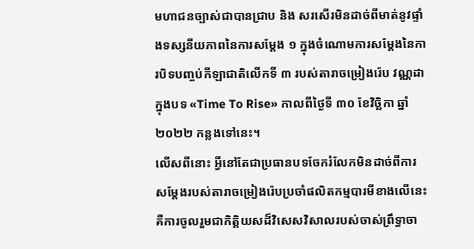មហាជនច្បាស់ជាបានជ្រាប និង សរសើរមិនដាច់ពីមាត់នូវផ្ទាំងទស្សនីយភាពនៃការសម្តែង ១ ក្នុងចំណោមការសម្តែងនៃការបិទបញ្ចប់កីឡាជាតិលើកទី ៣ របស់តារាចម្រៀងរ៉េប វណ្ណដា ក្នុងបទ «Time To Rise» កាលពីថ្ងៃទី ៣០ ខែវិច្ឆិកា ឆ្នាំ ២០២២ កន្លងទៅនេះ។
លើសពីនោះ អ្វីនៅតែជាប្រធានបទចែករំលែកមិនដាច់ពីការសម្តែងរបស់តារាចម្រៀងរ៉េបប្រចាំផលិតកម្មបារមីខាងលើនេះ គឺការចូលរួមជាកិត្តិយសដ៏វិសេសវិសាលរបស់ចាស់ព្រឹទ្ធាចា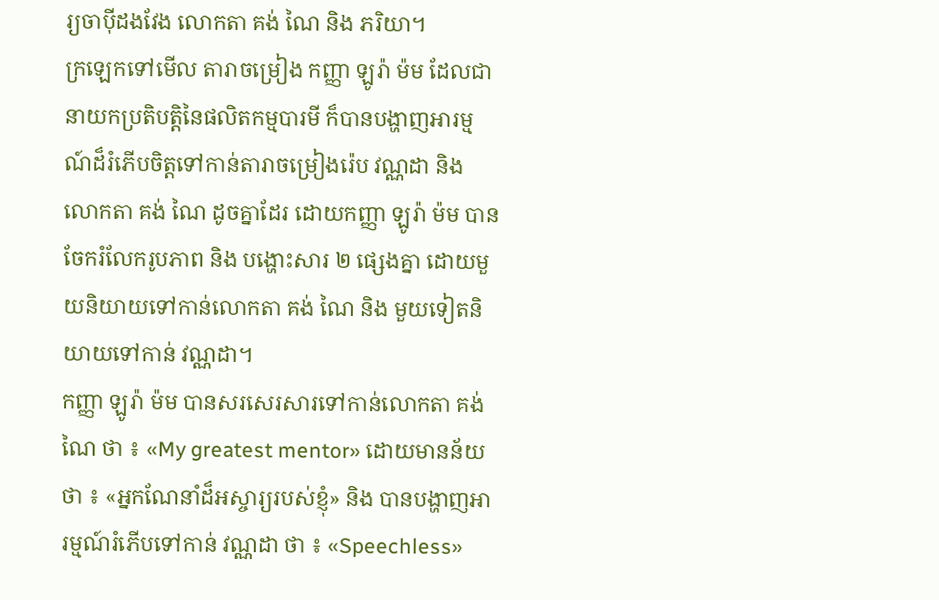រ្យចាប៉ីដងវែង លោកតា គង់ ណៃ និង ភរិយា។
ក្រឡេកទៅមើល តារាចម្រៀង កញ្ញា ឡូរ៉ា ម៉ម ដែលជានាយកប្រតិបត្តិនៃផលិតកម្មបារមី ក៏បានបង្ហាញអារម្មណ៍ដ៏រំភើបចិត្តទៅកាន់តារាចម្រៀងរ៉េប វណ្ណដា និង លោកតា គង់ ណៃ ដូចគ្នាដែរ ដោយកញ្ញា ឡូរ៉ា ម៉ម បានចែករំលែករូបភាព និង បង្ហោះសារ ២ ផ្សេងគ្នា ដោយមួយនិយាយទៅកាន់លោកតា គង់ ណៃ និង មួយទៀតនិយាយទៅកាន់ វណ្ណដា។
កញ្ញា ឡូរ៉ា ម៉ម បានសរសេរសារទៅកាន់លោកតា គង់ ណៃ ថា ៖ «My greatest mentor» ដោយមានន័យថា ៖ «អ្នកណែនាំដ៏អស្ចារ្យរបស់ខ្ញុំ» និង បានបង្ហាញអារម្មណ៍រំភើបទៅកាន់ វណ្ណដា ថា ៖ «Speechless»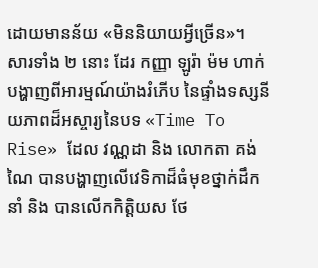ដោយមានន័យ «មិននិយាយអ្វីច្រើន»។
សារទាំង ២ នោះ ដែរ កញ្ញា ឡូរ៉ា ម៉ម ហាក់បង្ហាញពីអារម្មណ៍យ៉ាងរំភើប នៃផ្ទាំងទស្សនីយភាពដ៏អស្ចារ្យនៃបទ «Time To Rise» ដែល វណ្ណដា និង លោកតា គង់ ណៃ បានបង្ហាញលើវេទិកាដ៏ធំមុខថ្នាក់ដឹកនាំ និង បានលើកកិត្តិយស ថែ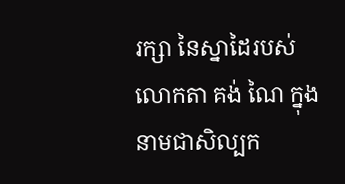រក្សា នៃស្នាដៃរបស់លោកតា គង់ ណៃ ក្នុងនាមជាសិល្បក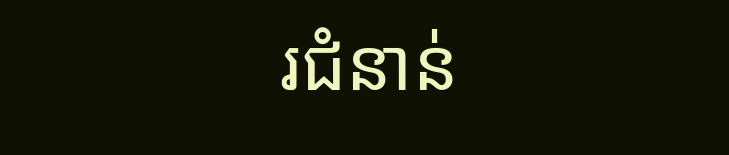រជំនាន់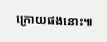ក្រោយផងនោះ៕